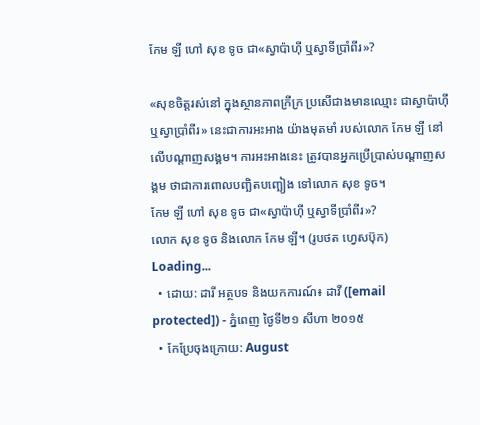កែម ឡី ហៅ សុខ ទូច ជា«ស្វាប៉ាហ៊ី ឬស្វាទីប្រាំពីរ»?

«សុខចិត្តរស់នៅ ក្នុងស្ថានភាពក្រីក្រ ប្រសើជាងមានឈ្មោះ ជាស្វាប៉ាហ៊ី ឬស្វាប្រាំពីរ» នេះជាការអះអាង យ៉ាងមុតមាំ របស់លោក កែម ឡី នៅលើបណ្ដាញសង្គម។ ការអះអាងនេះ ត្រូវបានអ្នកប្រើប្រាស់បណ្ដាញសង្គម ថាជាការពោលបញ្ឆិតបញ្ឆៀង ទៅលោក សុខ ទូច។
កែម ឡី ហៅ សុខ ទូច ជា«ស្វាប៉ាហ៊ី ឬស្វាទីប្រាំពីរ»?
លោក សុខ ទូច និងលោក កែម ឡី។ (រូបថត ហ្វេសប៊ុក)
Loading...
  • ដោយ: ដារី អត្ថបទ និងយកការណ៍៖ ដាវី ([email protected]) - ភ្នំពេញ ថ្ងៃទី២១ សីហា ២០១៥
  • កែប្រែចុងក្រោយ: August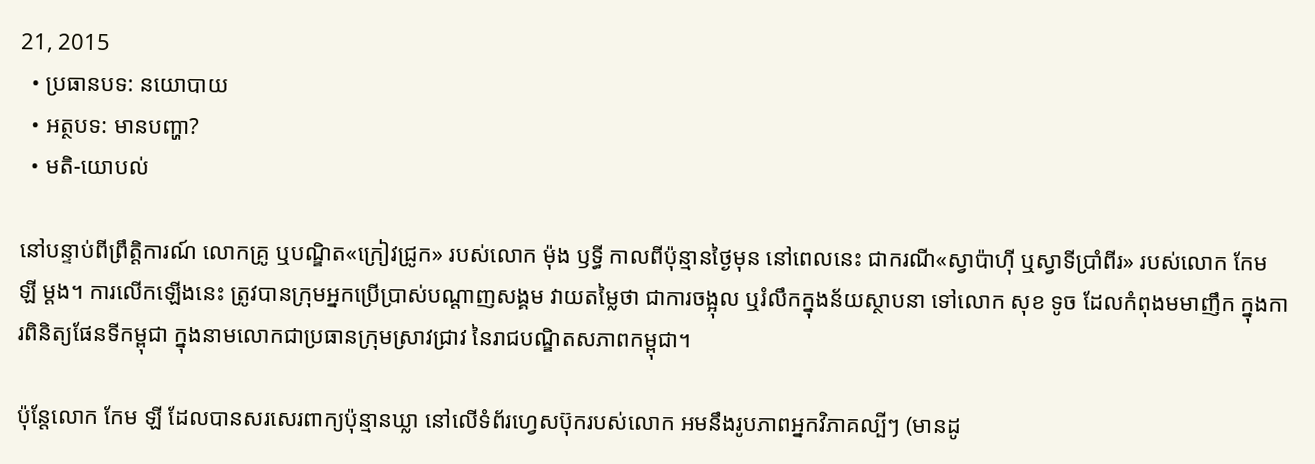21, 2015
  • ប្រធានបទ: នយោបាយ
  • អត្ថបទ: មានបញ្ហា?
  • មតិ-យោបល់

នៅបន្ទាប់ពីព្រឹត្តិការណ៍ លោកគ្រូ ឬបណ្ឌិត«ក្រៀវជ្រូក» របស់លោក ម៉ុង ឫទ្ធី កាលពីប៉ុន្មានថ្ងៃមុន នៅពេលនេះ ជាករណី«ស្វាប៉ាហ៊ី ឬស្វាទីប្រាំពីរ» របស់លោក កែម ឡី ម្ដង។ ការលើកឡើងនេះ ត្រូវបានក្រុមអ្នកប្រើប្រាស់បណ្ដាញសង្គម វាយតម្លៃថា ជាការចង្អុល ឬរំលឹកក្នុងន័យស្ថាបនា ទៅលោក សុខ ទូច ដែលកំពុងមមាញឹក ក្នុងការពិនិត្យផែនទីកម្ពុជា ក្នុងនាមលោកជាប្រធានក្រុមស្រាវជ្រាវ នៃរាជបណ្ឌិតសភាពកម្ពុជា។

ប៉ុន្តែលោក កែម ឡី ដែលបានសរសេរពាក្យប៉ុន្មានឃ្លា នៅលើទំព័រហ្វេសប៊ុករបស់លោក អមនឹងរូបភាពអ្នកវិភាគល្បីៗ (មានដូ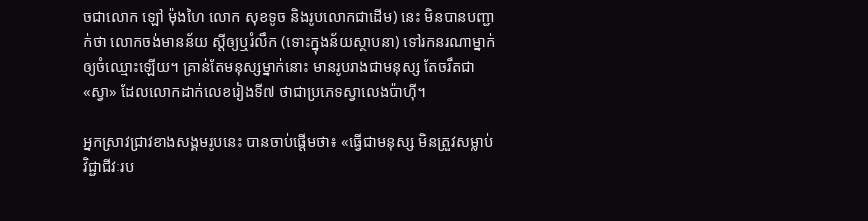ចជាលោក ឡៅ ម៉ុងហៃ លោក សុខទូច និងរូបលោកជាដើម) នេះ មិនបានបញ្ជាក់ថា លោកចង់មានន័យ ស្ដីឲ្យឬរំលឹក (ទោះក្នុងន័យស្ថាបនា) ទៅរកនរណាម្នាក់ ឲ្យចំឈ្មោះឡើយ។ គ្រាន់តែមនុស្សម្នាក់នោះ មានរូបរាងជាមនុស្ស តែចរឹតជា«ស្វា» ដែលលោកដាក់លេខរៀងទី៧ ថាជាប្រភេទស្វាលេងប៉ាហ៊ី។

អ្នកស្រាវជ្រាវខាងសង្គមរូបនេះ បានចាប់ផ្ដើមថា៖ «ធ្វើជាមនុស្ស មិនត្រួវសម្លាប់វិជ្ជាជីវៈរប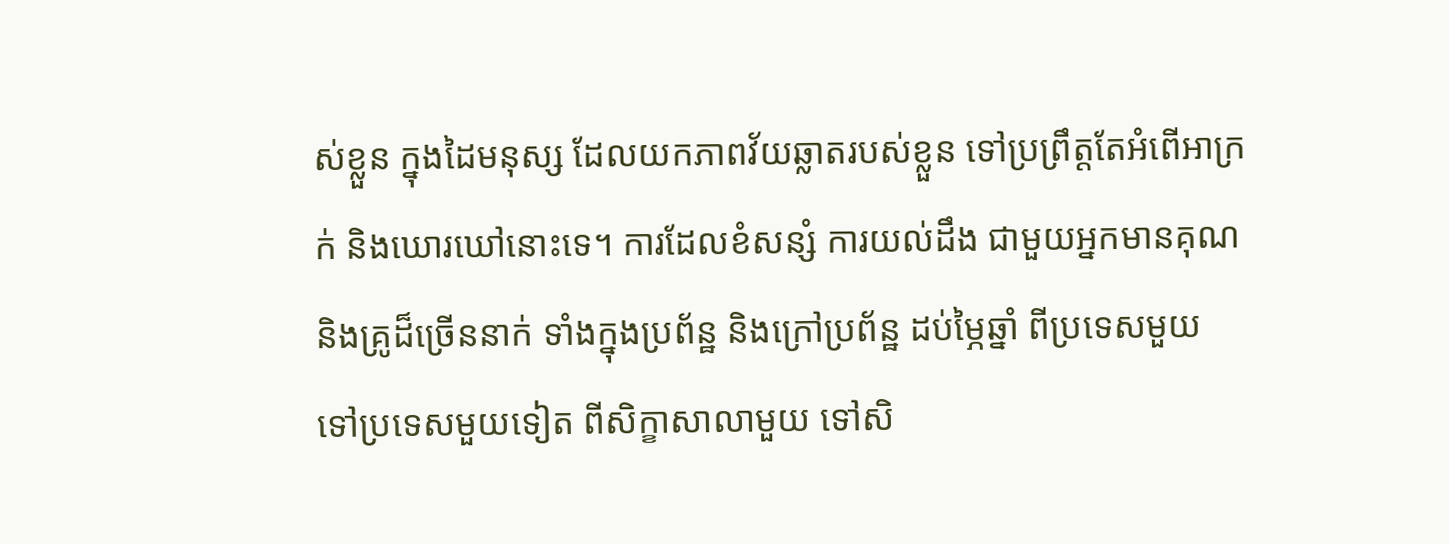ស់ខ្លួន ក្នុងដៃមនុស្ស ដែលយកភាពវ័យឆ្លាតរបស់ខ្លួន ទៅប្រព្រឹត្តតែអំពើអាក្រក់ និងឃោរឃៅនោះទេ។ ការដែលខំសន្សំ ការយល់ដឹង ជាមួយអ្នកមានគុណ និងគ្រូដ៏ច្រើននាក់ ទាំងក្នុងប្រព័ន្ឋ និងក្រៅប្រព័ន្ឋ ដប់ម្ភៃឆ្នាំ ពីប្រទេសមួយ ទៅប្រទេសមួយទៀត ពីសិក្ខាសាលាមួយ ទៅសិ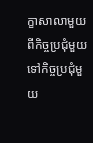ក្ខាសាលាមួយ ពីកិច្ចប្រជុំមួយ ទៅកិច្ចប្រជុំមួយ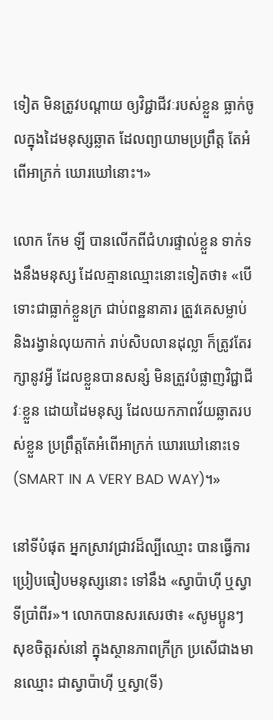ទៀត មិនត្រូវបណ្តាយ ឲ្យវិជ្ជាជីវៈរបស់ខ្លួន ធ្លាក់ចូលក្នុងដៃមនុស្សឆ្លាត ដែលព្យាយាមប្រព្រឹត្ត តែអំពើអាក្រក់ ឃោរឃៅនោះ។»

លោក កែម ឡី បានលើកពីជំហរផ្ទាល់ខ្លួន ទាក់ទងនឹងមនុស្ស ដែលគ្មានឈ្មោះនោះទៀតថា៖ «បើទោះជាធ្លាក់ខ្លួនក្រ ជាប់ពន្ឋនាគារ ត្រួវគេសម្លាប់ និងរង្វាន់លុយកាក់ រាប់សិបលានដុល្លា ក៏ត្រូវតែរក្សានូវអ្វី ដែលខ្លួនបានសន្សំ មិនត្រួវបំផ្លាញវិជ្ជាជីវៈខ្លួន ដោយដៃមនុស្ស ដែលយកភាពវ័យឆ្លាតរបស់ខ្លួន ប្រព្រឹត្តតែអំពើអាក្រក់ ឃោរឃៅនោះទេ (SMART IN A VERY BAD WAY)។»

នៅទីបំផុត អ្នកស្រាវជ្រាវដ៏ល្បីឈ្មោះ បានធ្វើការប្រៀបធៀបមនុស្សនោះ ទៅនឹង «ស្វាប៉ាហ៊ី ឬស្វាទីប្រាំពីរ»។ លោកបានសរសេរថា៖ «សូមប្អូនៗ សុខចិត្តរស់នៅ ក្នុងស្ថានភាពក្រីក្រ ប្រសើជាងមានឈ្មោះ ជាស្វាប៉ាហ៊ី ឬស្វា(ទី)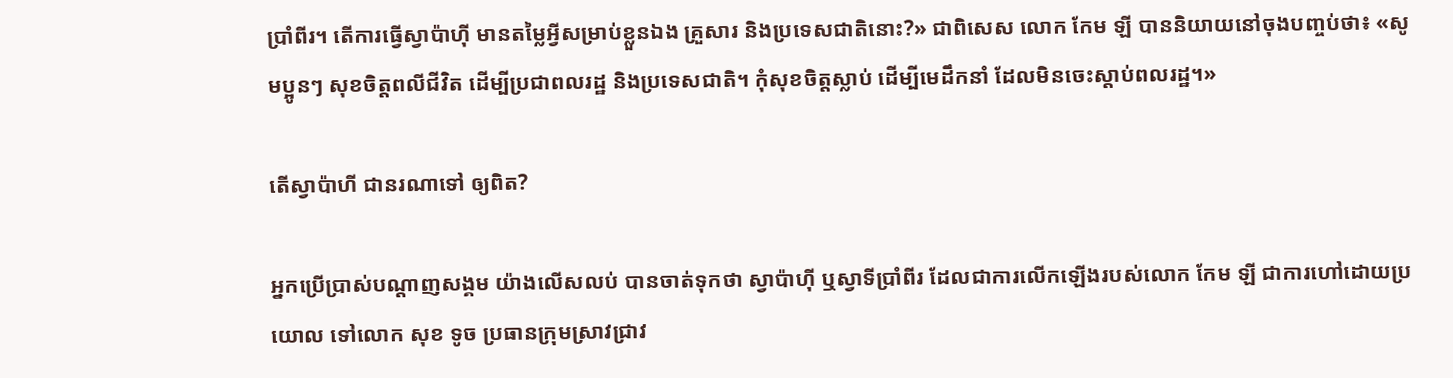ប្រាំពីរ។ តើការធ្វើស្វាប៉ាហ៊ី មានតម្លៃអ្វីសម្រាប់ខ្លួនឯង គ្រួសារ និងប្រទេសជាតិនោះ?» ជាពិសេស លោក កែម ឡី បាននិយាយនៅចុងបញ្ចប់ថា៖ «សូមប្អូនៗ សុខចិត្តពលីជីវិត ដើម្បីប្រជាពលរដ្ឋ និងប្រទេសជាតិ។ កុំសុខចិត្តស្លាប់ ដើម្បីមេដឹកនាំ ដែលមិនចេះស្តាប់ពលរដ្ឋ។»

តើស្វាប៉ាហី ជានរណាទៅ ឲ្យពិត?

អ្នកប្រើប្រាស់បណ្ដាញសង្គម យ៉ាងលើសលប់ បានចាត់ទុកថា ស្វាប៉ាហ៊ី ឬស្វាទីប្រាំពីរ ដែលជាការលើកឡើងរបស់លោក កែម ឡី ជាការហៅដោយប្រយោល ទៅលោក សុខ ទូច ប្រធានក្រុមស្រាវជ្រាវ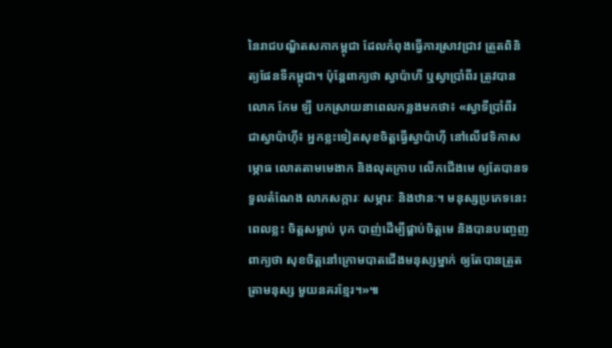នៃរាជបណ្ឌិតសភាកម្ពុជា ដែលកំពុងធ្វើការស្រាវជ្រាវ ត្រួតពិនិត្យផែនទីកម្ពុជា។ ប៉ុន្តែពាក្យថា ស្វាប៉ាហី ឬស្វាប្រាំពីរ ត្រូវបានលោក កែម ឡី បកស្រាយនាពេលកន្លងមកថា៖ «ស្វាទីប្រាំពីរ ជាស្វាប៉ាហ៊ី៖ អ្នកខ្លះទៀតសុខចិត្តធ្វើស្វាប៉ាហ៊ី នៅលើវេទិកាសម្ភោធ លោតតាមមេងាក និងលុតក្រាប លើកជើងមេ ឲ្យតែបានទទួលតំណែង លាភសក្ការៈ សម្ភារៈ និងឋានៈ។ មនុស្សប្រភេទនេះពេលខ្លះ ចិត្តសម្លាប់ បុក បាញ់ដើម្បីផ្គាប់ចិត្តមេ និងបានបញ្ចេញពាក្យថា សុខចិត្តនៅក្រោមបាតជើងមនុស្សម្នាក់ ឲ្យតែបានត្រួតត្រាមនុស្ស មួយនគរខ្មែរ។»៕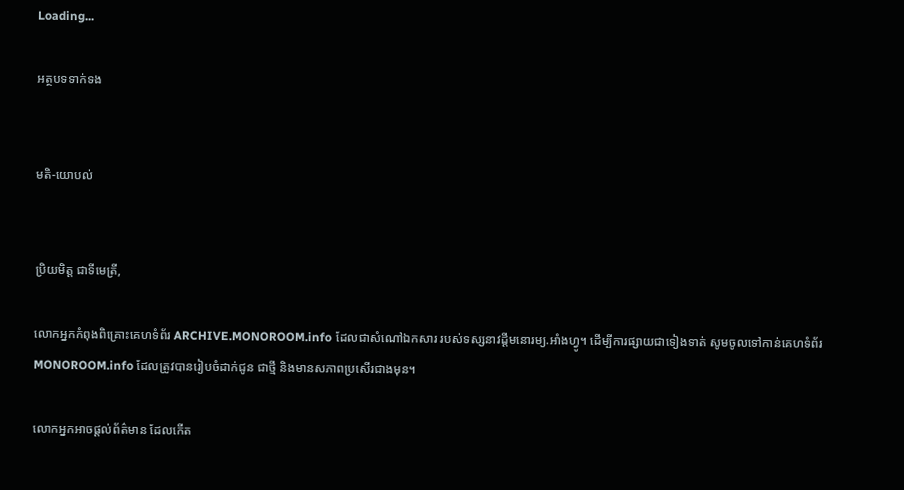Loading...

អត្ថបទទាក់ទង


មតិ-យោបល់


ប្រិយមិត្ត ជាទីមេត្រី,

លោកអ្នកកំពុងពិគ្រោះគេហទំព័រ ARCHIVE.MONOROOM.info ដែលជាសំណៅឯកសារ របស់ទស្សនាវដ្ដីមនោរម្យ.អាំងហ្វូ។ ដើម្បីការផ្សាយជាទៀងទាត់ សូមចូលទៅកាន់គេហទំព័រ MONOROOM.info ដែលត្រូវបានរៀបចំដាក់ជូន ជាថ្មី និងមានសភាពប្រសើរជាងមុន។

លោកអ្នកអាចផ្ដល់ព័ត៌មាន ដែលកើត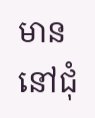មាន នៅជុំ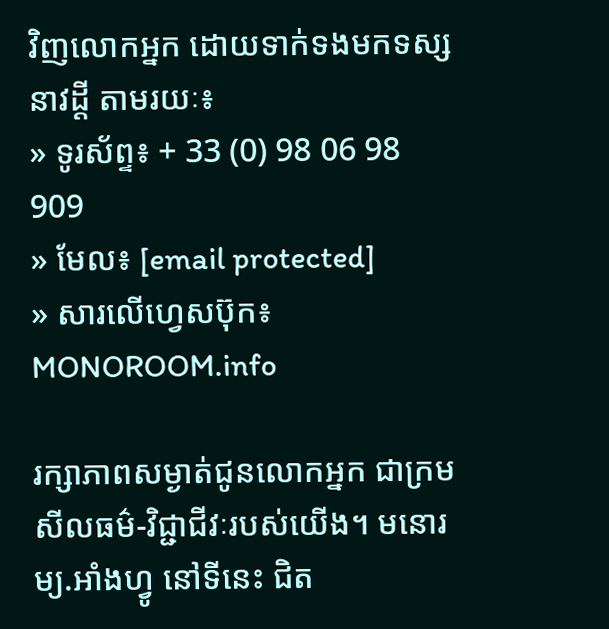វិញលោកអ្នក ដោយទាក់ទងមកទស្សនាវដ្ដី តាមរយៈ៖
» ទូរស័ព្ទ៖ + 33 (0) 98 06 98 909
» មែល៖ [email protected]
» សារលើហ្វេសប៊ុក៖ MONOROOM.info

រក្សាភាពសម្ងាត់ជូនលោកអ្នក ជាក្រមសីលធម៌-វិជ្ជាជីវៈរបស់យើង។ មនោរម្យ.អាំងហ្វូ នៅទីនេះ ជិត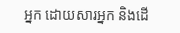អ្នក ដោយសារអ្នក និងដើ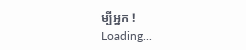ម្បីអ្នក !
Loading...